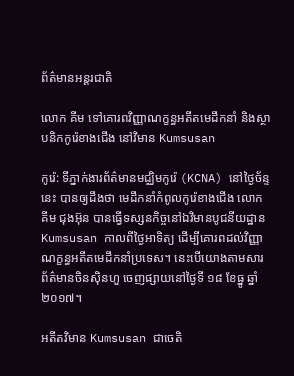ព័ត៌មានអន្តរជាតិ

លោក គីម ទៅគោរពវិញ្ញាណក្ខន្ធអតីតមេដឹកនាំ និងស្ថាបនិកកូរ៉េខាងជើង នៅវិមាន Kumsusan

កូរ៉េ: ទីភ្នាក់ងារព័ត៌មានមជ្ឈិមកូរ៉េ (KCNA) នៅថ្ងៃច័ន្ទនេះ បានឲ្យដឹងថា មេដឹកនាំកំពូលកូរ៉េខាងជើង លោក គីម ជុងអ៊ុន បានធ្វើទស្សនកិច្ចនៅឯវិមានបូជនីយដ្ឋាន Kumsusan កាលពីថ្ងៃអាទិត្យ ដើម្បីគោរពដល់វិញ្ញាណក្ខន្ធអតីតមេដឹកនាំប្រទេស។ នេះបើយោងតាមសារព័ត៌មានចិនស៊ិនហួ ចេញផ្សាយនៅថ្ងៃទី ១៨ ខែធ្នូ ឆ្នាំ២០១៧។

អតីតវិមាន Kumsusan ជាចេតិ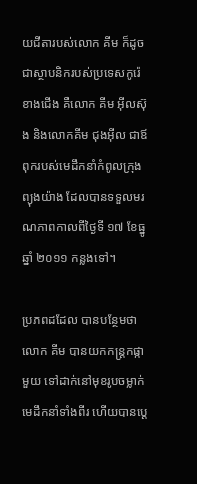យជីតារបស់លោក គីម ក៏ដូចជាស្ថាបនិករបស់ប្រទេសកូរ៉េខាងជើង គឺលោក គីម អ៊ីលស៊ុង និងលោកគីម ជុងអ៊ីល ជាឪពុករបស់មេដឹកនាំកំពូលក្រុងព្យុងយ៉ាង ដែលបានទទួលមរណភាពកាលពីថ្ងៃទី ១៧ ខែធ្នូឆ្នាំ ២០១១ កន្លងទៅ។

ប្រភពដដែល បានបន្ថែមថា លោក គីម បានយកកន្ត្រកផ្កាមួយ ទៅដាក់នៅមុខរូបចម្លាក់មេដឹកនាំទាំងពីរ ហើយបានប្ដេ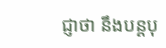ជ្ញាថា នឹងបន្តបុ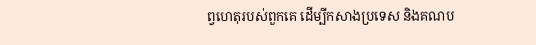ព្វហេតុរបស់ពួកគេ ដើម្បីកសាងប្រទេស និងគណប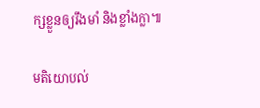ក្សខ្លួនឲ្យរឹងមាំ និងខ្លាំងក្លា៕

មតិយោបល់